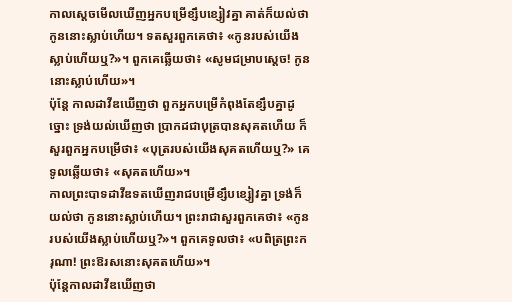កាលស្តេចមើលឃើញអ្នកបម្រើខ្សឹបខ្សៀវគ្នា គាត់ក៏យល់ថា កូននោះស្លាប់ហើយ។ ទតសួរពួកគេថា៖ «កូនរបស់យើងស្លាប់ហើយឬ?»។ ពួកគេឆ្លើយថា៖ «សូមជម្រាបស្តេច! កូននោះស្លាប់ហើយ»។
ប៉ុន្តែ កាលដាវីឌឃើញថា ពួកអ្នកបម្រើកំពុងតែខ្សឹបគ្នាដូច្នោះ ទ្រង់យល់ឃើញថា ប្រាកដជាបុត្របានសុគតហើយ ក៏សួរពួកអ្នកបម្រើថា៖ «បុត្ររបស់យើងសុគតហើយឬ?» គេទូលឆ្លើយថា៖ «សុគតហើយ»។
កាលព្រះបាទដាវីឌទតឃើញរាជបម្រើខ្សឹបខ្សៀវគ្នា ទ្រង់ក៏យល់ថា កូននោះស្លាប់ហើយ។ ព្រះរាជាសួរពួកគេថា៖ «កូនរបស់យើងស្លាប់ហើយឬ?»។ ពួកគេទូលថា៖ «បពិត្រព្រះករុណា! ព្រះឱរសនោះសុគតហើយ»។
ប៉ុន្តែកាលដាវីឌឃើញថា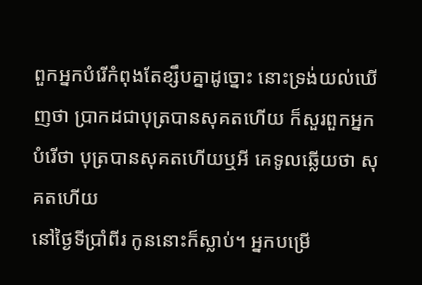ពួកអ្នកបំរើកំពុងតែខ្សឹបគ្នាដូច្នោះ នោះទ្រង់យល់ឃើញថា ប្រាកដជាបុត្របានសុគតហើយ ក៏សួរពួកអ្នកបំរើថា បុត្របានសុគតហើយឬអី គេទូលឆ្លើយថា សុគតហើយ
នៅថ្ងៃទីប្រាំពីរ កូននោះក៏ស្លាប់។ អ្នកបម្រើ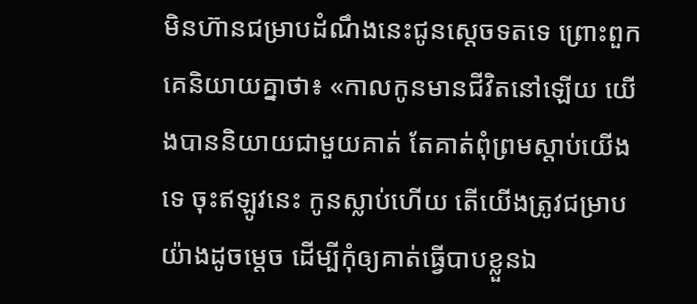មិនហ៊ានជម្រាបដំណឹងនេះជូនស្តេចទតទេ ព្រោះពួកគេនិយាយគ្នាថា៖ «កាលកូនមានជីវិតនៅឡើយ យើងបាននិយាយជាមួយគាត់ តែគាត់ពុំព្រមស្តាប់យើងទេ ចុះឥឡូវនេះ កូនស្លាប់ហើយ តើយើងត្រូវជម្រាបយ៉ាងដូចម្តេច ដើម្បីកុំឲ្យគាត់ធ្វើបាបខ្លួនឯ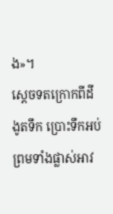ង»។
ស្តេចទតក្រោកពីដី ងូតទឹក ប្រោះទឹកអប់ ព្រមទាំងផ្លាស់អាវ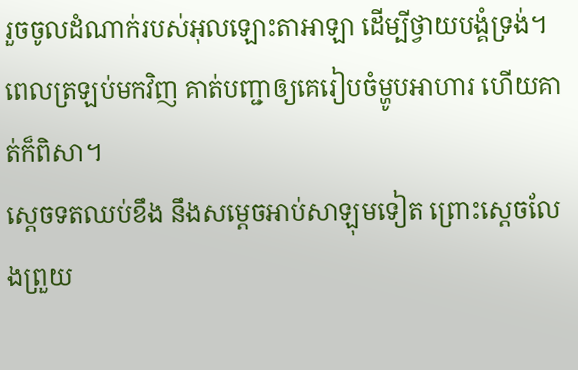រួចចូលដំណាក់របស់អុលឡោះតាអាឡា ដើម្បីថ្វាយបង្គំទ្រង់។ ពេលត្រឡប់មកវិញ គាត់បញ្ជាឲ្យគេរៀបចំម្ហូបអាហារ ហើយគាត់ក៏ពិសា។
ស្តេចទតឈប់ខឹង នឹងសម្តេចអាប់សាឡុមទៀត ព្រោះស្តេចលែងព្រួយ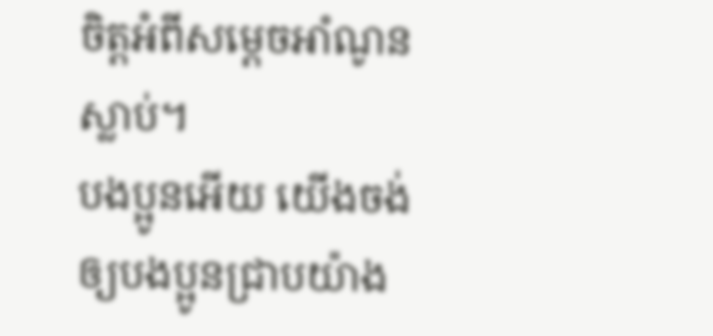ចិត្តអំពីសម្តេចអាំណូនស្លាប់។
បងប្អូនអើយ យើងចង់ឲ្យបងប្អូនជ្រាបយ៉ាង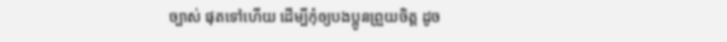ច្បាស់ ផុតទៅហើយ ដើម្បីកុំឲ្យបងប្អូនព្រួយចិត្ដ ដូច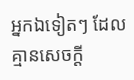អ្នកឯទៀតៗ ដែលគ្មានសេចក្ដី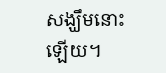សង្ឃឹមនោះឡើយ។